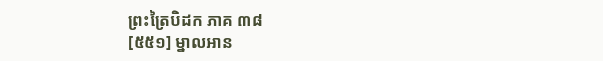ព្រះត្រៃបិដក ភាគ ៣៨
[៥៥១] ម្នាលអាន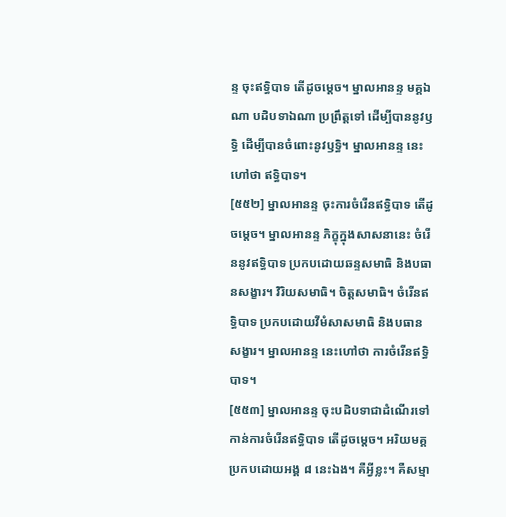ន្ទ ចុះឥទ្ធិបាទ តើដូចម្តេច។ ម្នាលអានន្ទ មគ្គឯណា បដិបទាឯណា ប្រព្រឹត្តទៅ ដើម្បីបាននូវឫទ្ធិ ដើម្បីបានចំពោះនូវឫទ្ធិ។ ម្នាលអានន្ទ នេះហៅថា ឥទ្ធិបាទ។
[៥៥២] ម្នាលអានន្ទ ចុះការចំរើនឥទ្ធិបាទ តើដូចម្តេច។ ម្នាលអានន្ទ ភិក្ខុក្នុងសាសនានេះ ចំរើននូវឥទ្ធិបាទ ប្រកបដោយឆន្ទសមាធិ និងបធានសង្ខារ។ វិរិយសមាធិ។ ចិត្តសមាធិ។ ចំរើនឥទ្ធិបាទ ប្រកបដោយវីមំសាសមាធិ និងបធានសង្ខារ។ ម្នាលអានន្ទ នេះហៅថា ការចំរើនឥទ្ធិបាទ។
[៥៥៣] ម្នាលអានន្ទ ចុះបដិបទាជាដំណើរទៅកាន់ការចំរើនឥទ្ធិបាទ តើដូចម្តេច។ អរិយមគ្គ ប្រកបដោយអង្គ ៨ នេះឯង។ គឺអ្វីខ្លះ។ គឺសម្មា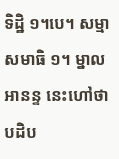ទិដ្ឋិ ១។បេ។ សម្មាសមាធិ ១។ ម្នាលអានន្ទ នេះហៅថា បដិប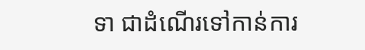ទា ជាដំណើរទៅកាន់ការ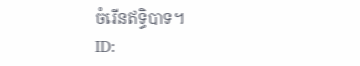ចំរើនឥទ្ធិបាទ។
ID: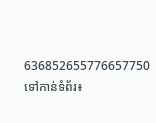636852655776657750
ទៅកាន់ទំព័រ៖